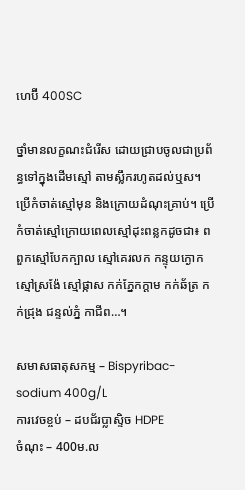ហេប៊ី 400SC

ថ្នាំមានលក្ខណះជំរើស ដោយជ្រាបចូលជាប្រព័ន្ធទៅក្នុងដើមស្មៅ តាមស្លឹករហូតដល់ឬស។ ប្រើកំចាត់ស្មៅមុន និងក្រោយដំណុះគ្រាប់។ ប្រើកំចាត់ស្មៅក្រោយពេលស្មៅដុះពន្លកដូចជា៖ ពពួកស្មៅបែកក្បាល ស្មៅគេរលក កន្ទុយក្ងោក ស្មៅស្រង៉ែ ស្មៅផ្កាស កក់ភ្នែកក្ដាម កក់ឆ័ត្រ កក់ជ្រុង ជន្ទល់ភ្នំ កាជីព…។

សមាសធាតុសកម្ម – Bispyribac-sodium 400g/L
ការវេចខ្ចប់ – ដបជ័រប្លាស្ទិច HDPE
ចំណុះ – 400ម.ល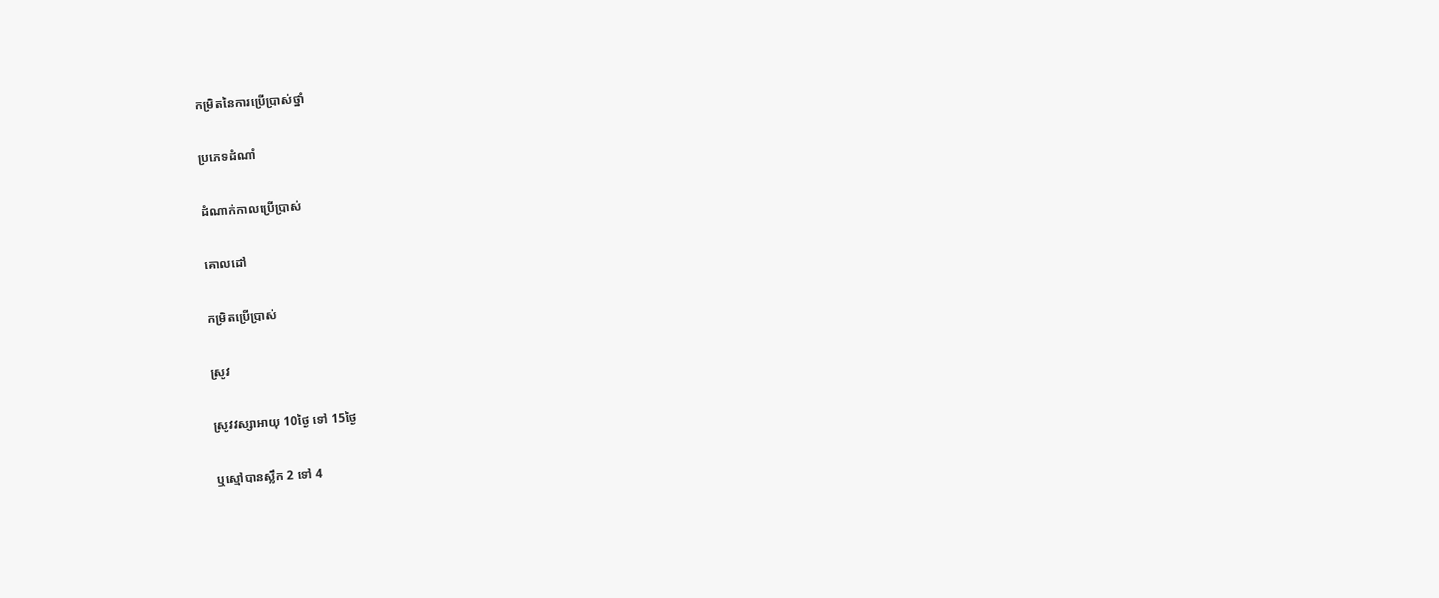កម្រិតនៃការប្រើប្រាស់ថ្នាំ

ប្រភេទដំណាំ

ដំណាក់កាលប្រើប្រាស់

គោលដៅ

កម្រិតប្រើប្រាស់

ស្រូវ

ស្រូវវស្សាអាយុ 10ថ្ងៃ ទៅ 15ថ្ងៃ

ឬស្មៅបានស្លឹក 2 ទៅ 4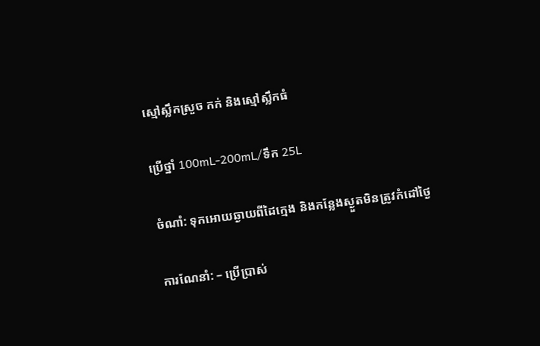ស្មៅស្លឹកស្រួច កក់ និងស្មៅស្លឹកធំ

ប្រើថ្នាំ 100mL-200mL/ទឹក 25L

ចំណាំ: ទុកអោយឆ្ងាយពីដៃក្មេង និងកន្លែងស្ងួតមិនត្រូវកំដៅថ្ងៃ

ការណែនាំ: – ប្រើប្រាស់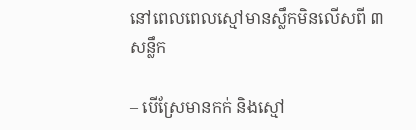នៅពេលពេលស្មៅមានស្លឹកមិនលើសពី ៣ សន្លឹក

– បើស្រែមានកក់ និងស្មៅ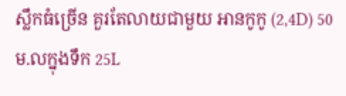ស្លឹកធំច្រើន គួរតែលាយជាមួយ អានកូកូ (2,4D) 50ម.លក្នុងទឹក 25L